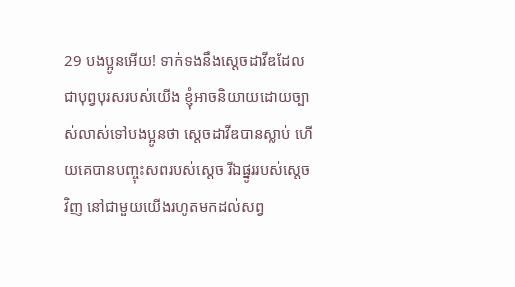29 បងប្អូនអើយ! ទាក់ទងនឹងស្ដេចដាវីឌដែលជាបុព្វបុរសរបស់យើង ខ្ញុំអាចនិយាយដោយច្បាស់លាស់ទៅបងប្អូនថា ស្ដេចដាវីឌបានស្លាប់ ហើយគេបានបញ្ចុះសពរបស់ស្ដេច រីឯផ្នូររបស់ស្ដេចវិញ នៅជាមួយយើងរហូតមកដល់សព្វ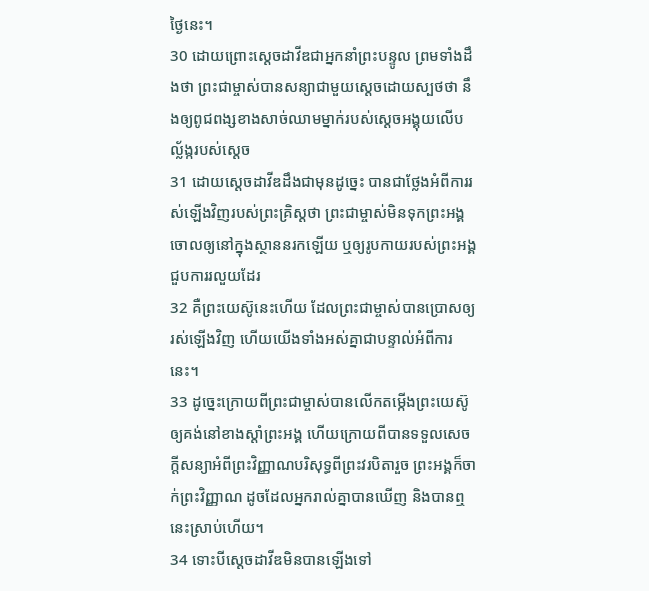ថ្ងៃនេះ។
30 ដោយព្រោះស្ដេចដាវីឌជាអ្នកនាំព្រះបន្ទូល ព្រមទាំងដឹងថា ព្រះជាម្ចាស់បានសន្យាជាមួយស្ដេចដោយស្បថថា នឹងឲ្យពូជពង្សខាងសាច់ឈាមម្នាក់របស់ស្ដេចអង្គុយលើបល្ល័ង្ករបស់ស្ដេច
31 ដោយស្ដេចដាវីឌដឹងជាមុនដូច្នេះ បានជាថ្លែងអំពីការរស់ឡើងវិញរបស់ព្រះគ្រិស្ដថា ព្រះជាម្ចាស់មិនទុកព្រះអង្គចោលឲ្យនៅក្នុងស្ថាននរកឡើយ ឬឲ្យរូបកាយរបស់ព្រះអង្គជួបការរលួយដែរ
32 គឺព្រះយេស៊ូនេះហើយ ដែលព្រះជាម្ចាស់បានប្រោសឲ្យរស់ឡើងវិញ ហើយយើងទាំងអស់គ្នាជាបន្ទាល់អំពីការនេះ។
33 ដូច្នេះក្រោយពីព្រះជាម្ចាស់បានលើកតម្កើងព្រះយេស៊ូឲ្យគង់នៅខាងស្ដាំព្រះអង្គ ហើយក្រោយពីបានទទួលសេចក្ដីសន្យាអំពីព្រះវិញ្ញាណបរិសុទ្ធពីព្រះវរបិតារួច ព្រះអង្គក៏ចាក់ព្រះវិញ្ញាណ ដូចដែលអ្នករាល់គ្នាបានឃើញ និងបានឮនេះស្រាប់ហើយ។
34 ទោះបីស្ដេចដាវីឌមិនបានឡើងទៅ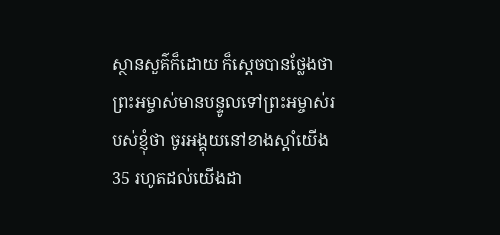ស្ថានសួគ៌ក៏ដោយ ក៏ស្ដេចបានថ្លែងថា ព្រះអម្ចាស់មានបន្ទូលទៅព្រះអម្ចាស់របស់ខ្ញុំថា ចូរអង្គុយនៅខាងស្ដាំយើង
35 រហូតដល់យើងដា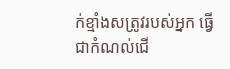ក់ខ្មាំងសត្រូវរបស់អ្នក ធ្វើជាកំណល់ជើ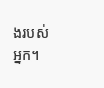ងរបស់អ្នក។